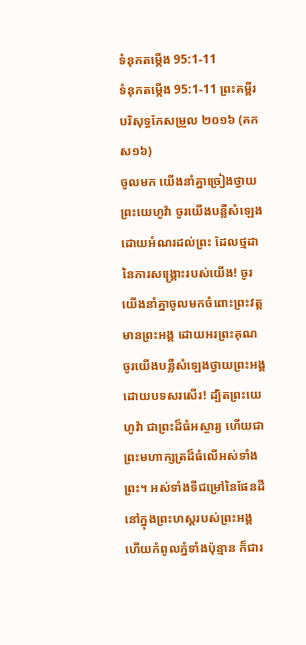ទំនុកតម្កើង 95:1-11
ទំនុកតម្កើង 95:1-11 ព្រះគម្ពីរបរិសុទ្ធកែសម្រួល ២០១៦ (គកស១៦)
ចូលមក យើងនាំគ្នាច្រៀងថ្វាយព្រះយេហូវ៉ា ចូរយើងបន្លឺសំឡេងដោយអំណរដល់ព្រះ ដែលថ្មដានៃការសង្គ្រោះរបស់យើង! ចូរយើងនាំគ្នាចូលមកចំពោះព្រះវត្តមានព្រះអង្គ ដោយអរព្រះគុណ ចូរយើងបន្លឺសំឡេងថ្វាយព្រះអង្គ ដោយបទសរសើរ! ដ្បិតព្រះយេហូវ៉ា ជាព្រះដ៏ធំអស្ចារ្យ ហើយជាព្រះមហាក្សត្រដ៏ធំលើអស់ទាំងព្រះ។ អស់ទាំងទីជម្រៅនៃផែនដី នៅក្នុងព្រះហស្តរបស់ព្រះអង្គ ហើយកំពូលភ្នំទាំងប៉ុន្មាន ក៏ជារ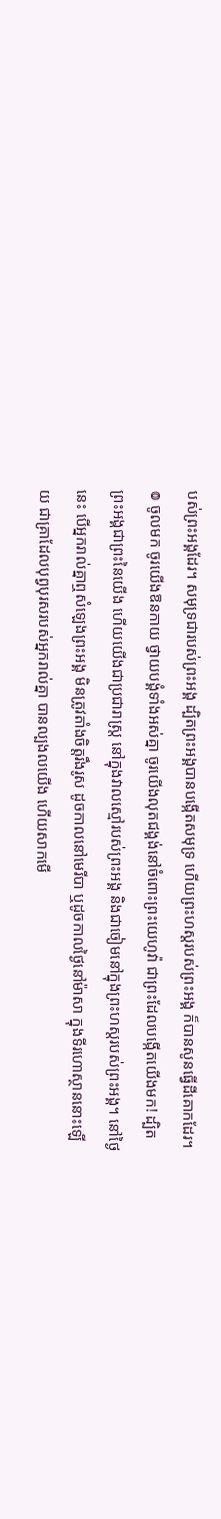បស់ព្រះអង្គដែរ។ សមុទ្រជារបស់ព្រះអង្គ ដ្បិតព្រះអង្គបានបង្កើតសមុទ្រ ហើយព្រះហស្តរបស់ព្រះអង្គ ក៏បានសូនធ្វើដីគោកដែរ។ ៙ ចូលមក ចូរយើងឱនកាយ ថ្វាយបង្គំទាំងអស់គ្នា ចូរយើងលុតជង្គង់នៅចំពោះព្រះយេហូវ៉ា ជាព្រះដែលបង្កើតយើងមក! ដ្បិតព្រះអង្គជាព្រះនៃយើង ហើយយើងជាប្រជារាស្ត្រ នៅក្នុងវាលស្មៅរបស់ព្រះអង្គ និងជាចៀមនៅក្នុងព្រះហស្តរបស់ព្រះអង្គ។ នៅថ្ងៃនេះ បើអ្នករាល់គ្នាឮសំឡេងព្រះអង្គ មិនត្រូវតាំងចិត្តរឹងរូស ដូចកាលនៅមេរីបា ឬដូចកាលថ្ងៃនៅម៉ាសា ក្នុងទីរហោស្ថាននោះឡើយ ជាគ្រាដែលបុព្វបុរសរបស់អ្នករាល់គ្នា បានល្បងលយើង ហើយសាកមើ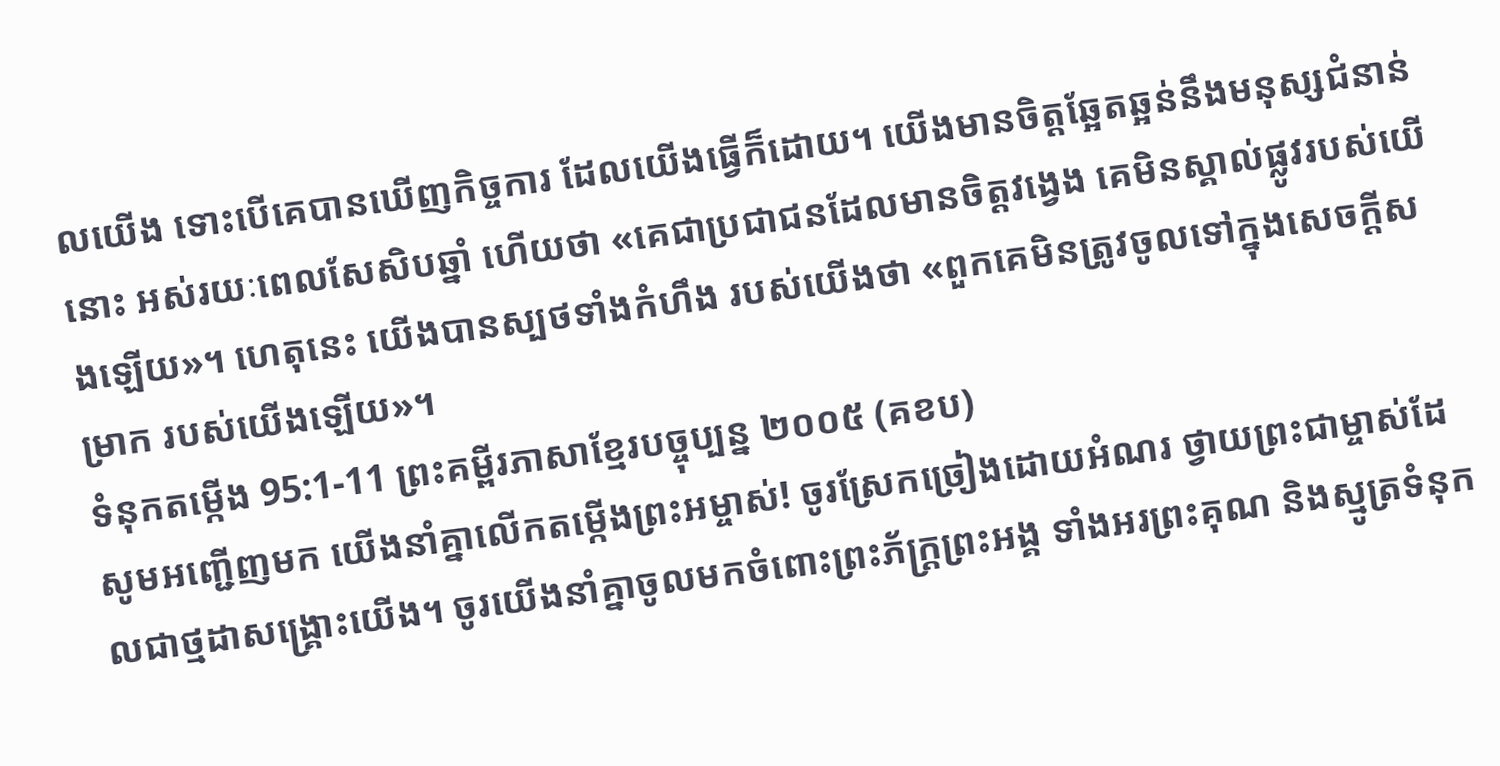លយើង ទោះបើគេបានឃើញកិច្ចការ ដែលយើងធ្វើក៏ដោយ។ យើងមានចិត្តឆ្អែតឆ្អន់នឹងមនុស្សជំនាន់នោះ អស់រយៈពេលសែសិបឆ្នាំ ហើយថា «គេជាប្រជាជនដែលមានចិត្តវង្វេង គេមិនស្គាល់ផ្លូវរបស់យើងឡើយ»។ ហេតុនេះ យើងបានស្បថទាំងកំហឹង របស់យើងថា «ពួកគេមិនត្រូវចូលទៅក្នុងសេចក្ដីសម្រាក របស់យើងឡើយ»។
ទំនុកតម្កើង 95:1-11 ព្រះគម្ពីរភាសាខ្មែរបច្ចុប្បន្ន ២០០៥ (គខប)
សូមអញ្ជើញមក យើងនាំគ្នាលើកតម្កើងព្រះអម្ចាស់! ចូរស្រែកច្រៀងដោយអំណរ ថ្វាយព្រះជាម្ចាស់ដែលជាថ្មដាសង្គ្រោះយើង។ ចូរយើងនាំគ្នាចូលមកចំពោះព្រះភ័ក្ត្រព្រះអង្គ ទាំងអរព្រះគុណ និងស្មូត្រទំនុក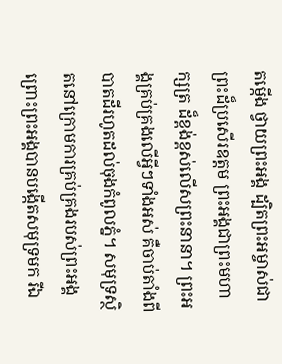តម្កើង ថ្វាយព្រះអង្គ ដ្បិតព្រះអម្ចាស់ជាព្រះដ៏ប្រសើរឧត្ដម ព្រះអង្គជាព្រះមហាក្សត្រ ដ៏ខ្ពង់ខ្ពស់លើសព្រះនានា។ ព្រះអង្គគ្រប់គ្រងលើអ្វីៗទាំងអស់ គឺចាប់តាំងពីបាតដីរហូតដល់ចុងកំពូលភ្នំ។ សមុទ្រស្ថិតនៅក្រោមការគ្រប់គ្រងរបស់ព្រះអង្គ ព្រោះព្រះអង្គបានបង្កើតសមុទ្រមក រីឯ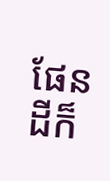ផែនដីក៏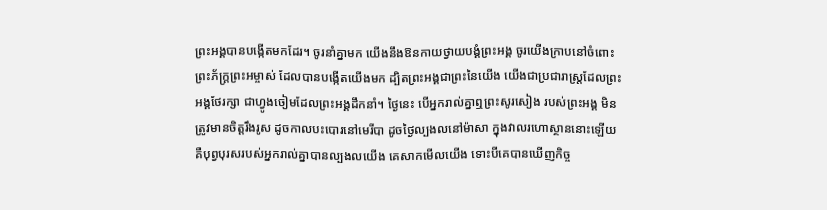ព្រះអង្គបានបង្កើតមកដែរ។ ចូរនាំគ្នាមក យើងនឹងឱនកាយថ្វាយបង្គំព្រះអង្គ ចូរយើងក្រាបនៅចំពោះព្រះភ័ក្ត្រព្រះអម្ចាស់ ដែលបានបង្កើតយើងមក ដ្បិតព្រះអង្គជាព្រះនៃយើង យើងជាប្រជារាស្ត្រដែលព្រះអង្គថែរក្សា ជាហ្វូងចៀមដែលព្រះអង្គដឹកនាំ។ ថ្ងៃនេះ បើអ្នករាល់គ្នាឮព្រះសូរសៀង របស់ព្រះអង្គ មិនត្រូវមានចិត្តរឹងរូស ដូចកាលបះបោរនៅមេរីបា ដូចថ្ងៃល្បងលនៅម៉ាសា ក្នុងវាលរហោស្ថាននោះឡើយ គឺបុព្វបុរសរបស់អ្នករាល់គ្នាបានល្បងលយើង គេសាកមើលយើង ទោះបីគេបានឃើញកិច្ច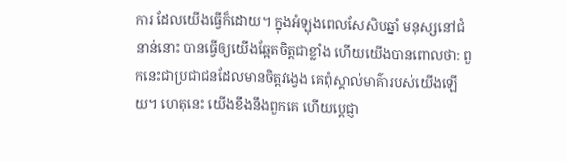ការ ដែលយើងធ្វើក៏ដោយ។ ក្នុងអំឡុងពេលសែសិបឆ្នាំ មនុស្សនៅជំនាន់នោះ បានធ្វើឲ្យយើងឆ្អែតចិត្តជាខ្លាំង ហើយយើងបានពោលថា: ពួកនេះជាប្រជាជនដែលមានចិត្តវង្វេង គេពុំស្គាល់មាគ៌ារបស់យើងឡើយ។ ហេតុនេះ យើងខឹងនឹងពួកគេ ហើយប្ដេជ្ញា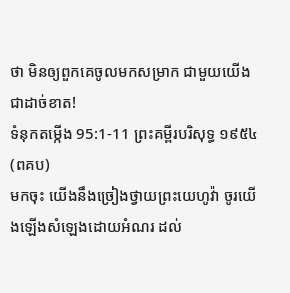ថា មិនឲ្យពួកគេចូលមកសម្រាក ជាមួយយើងជាដាច់ខាត!
ទំនុកតម្កើង 95:1-11 ព្រះគម្ពីរបរិសុទ្ធ ១៩៥៤ (ពគប)
មកចុះ យើងនឹងច្រៀងថ្វាយព្រះយេហូវ៉ា ចូរយើងឡើងសំឡេងដោយអំណរ ដល់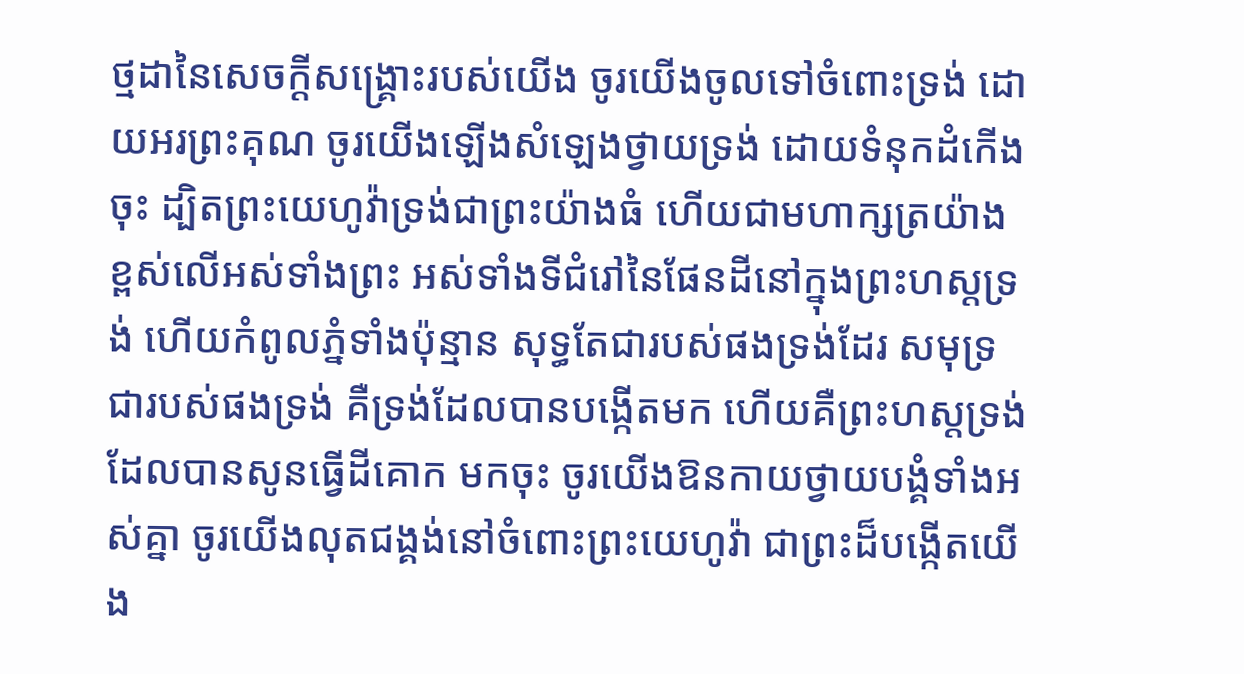ថ្មដានៃសេចក្ដីសង្គ្រោះរបស់យើង ចូរយើងចូលទៅចំពោះទ្រង់ ដោយអរព្រះគុណ ចូរយើងឡើងសំឡេងថ្វាយទ្រង់ ដោយទំនុកដំកើងចុះ ដ្បិតព្រះយេហូវ៉ាទ្រង់ជាព្រះយ៉ាងធំ ហើយជាមហាក្សត្រយ៉ាងខ្ពស់លើអស់ទាំងព្រះ អស់ទាំងទីជំរៅនៃផែនដីនៅក្នុងព្រះហស្តទ្រង់ ហើយកំពូលភ្នំទាំងប៉ុន្មាន សុទ្ធតែជារបស់ផងទ្រង់ដែរ សមុទ្រជារបស់ផងទ្រង់ គឺទ្រង់ដែលបានបង្កើតមក ហើយគឺព្រះហស្តទ្រង់ដែលបានសូនធ្វើដីគោក មកចុះ ចូរយើងឱនកាយថ្វាយបង្គំទាំងអស់គ្នា ចូរយើងលុតជង្គង់នៅចំពោះព្រះយេហូវ៉ា ជាព្រះដ៏បង្កើតយើង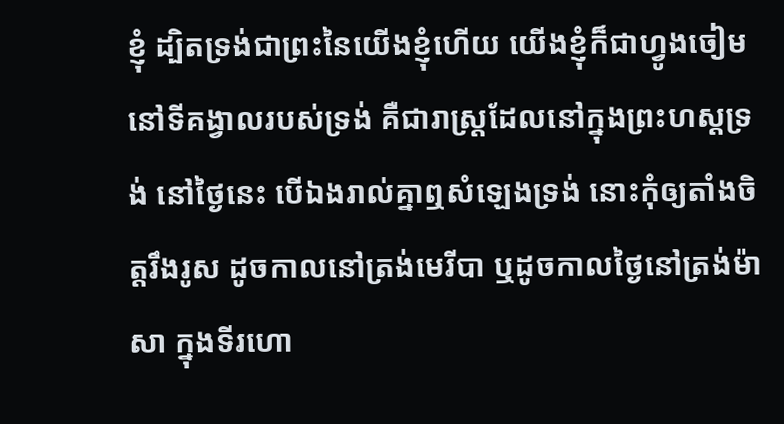ខ្ញុំ ដ្បិតទ្រង់ជាព្រះនៃយើងខ្ញុំហើយ យើងខ្ញុំក៏ជាហ្វូងចៀមនៅទីគង្វាលរបស់ទ្រង់ គឺជារាស្ត្រដែលនៅក្នុងព្រះហស្តទ្រង់ នៅថ្ងៃនេះ បើឯងរាល់គ្នាឮសំឡេងទ្រង់ នោះកុំឲ្យតាំងចិត្តរឹងរូស ដូចកាលនៅត្រង់មេរីបា ឬដូចកាលថ្ងៃនៅត្រង់ម៉ាសា ក្នុងទីរហោ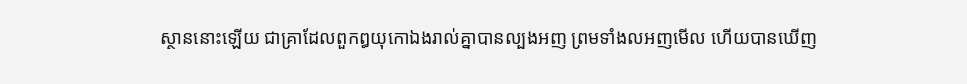ស្ថាននោះឡើយ ជាគ្រាដែលពួកឰយុកោឯងរាល់គ្នាបានល្បងអញ ព្រមទាំងលអញមើល ហើយបានឃើញ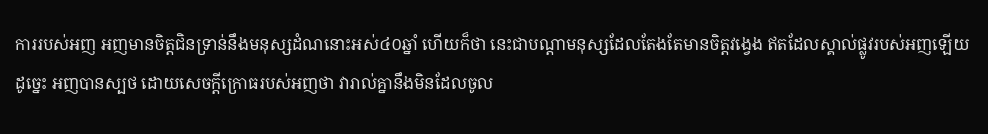ការរបស់អញ អញមានចិត្តជិនទ្រាន់នឹងមនុស្សដំណនោះអស់៤០ឆ្នាំ ហើយក៏ថា នេះជាបណ្តាមនុស្សដែលតែងតែមានចិត្តវង្វេង ឥតដែលស្គាល់ផ្លូវរបស់អញឡើយ ដូច្នេះ អញបានស្បថ ដោយសេចក្ដីក្រោធរបស់អញថា វារាល់គ្នានឹងមិនដែលចូល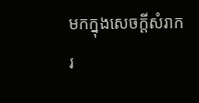មកក្នុងសេចក្ដីសំរាក រ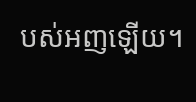បស់អញឡើយ។